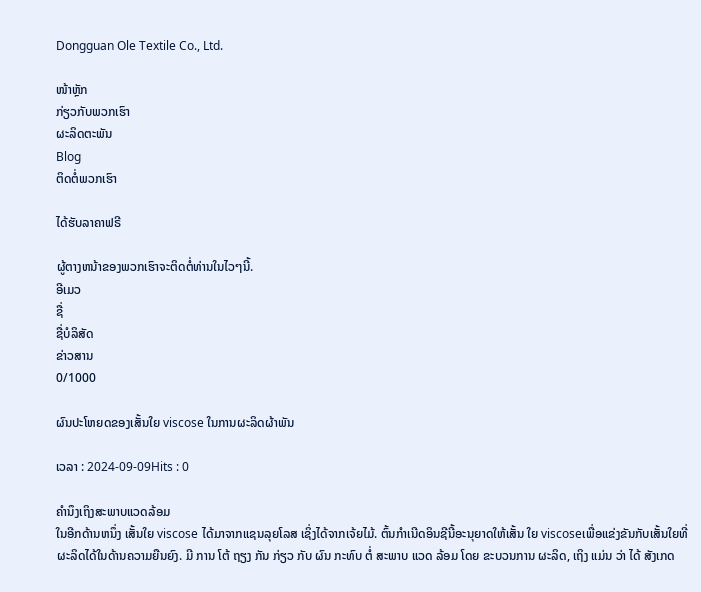Dongguan Ole Textile Co., Ltd.

ໜ້າຫຼັກ
ກ່ຽວກັບພວກເຮົາ
ຜະລິດຕະພັນ
Blog
ຕິດຕໍ່ພວກເຮົາ

ໄດ້ຮັບລາຄາຟຣີ

ຜູ້ຕາງຫນ້າຂອງພວກເຮົາຈະຕິດຕໍ່ທ່ານໃນໄວໆນີ້.
ອີເມວ
ຊື່
ຊື່ບໍລິສັດ
ຂ່າວສານ
0/1000

ຜົນປະໂຫຍດຂອງເສັ້ນໃຍ viscose ໃນການຜະລິດຜ້າພັນ

ເວລາ : 2024-09-09Hits : 0

ຄໍານຶງເຖິງສະພາບແວດລ້ອມ
ໃນອີກດ້ານຫນຶ່ງ ເສັ້ນໃຍ viscose ໄດ້ມາຈາກແຊນລຸຍໂລສ ເຊິ່ງໄດ້ຈາກເຈ້ຍໄມ້. ຕົ້ນກໍາເນີດອິນຊີນີ້ອະນຸຍາດໃຫ້ເສັ້ນ ໃຍ viscoseເພື່ອແຂ່ງຂັນກັບເສັ້ນໃຍທີ່ຜະລິດໄດ້ໃນດ້ານຄວາມຍືນຍົງ. ມີ ການ ໂຕ້ ຖຽງ ກັນ ກ່ຽວ ກັບ ຜົນ ກະທົບ ຕໍ່ ສະພາບ ແວດ ລ້ອມ ໂດຍ ຂະບວນການ ຜະລິດ, ເຖິງ ແມ່ນ ວ່າ ໄດ້ ສັງເກດ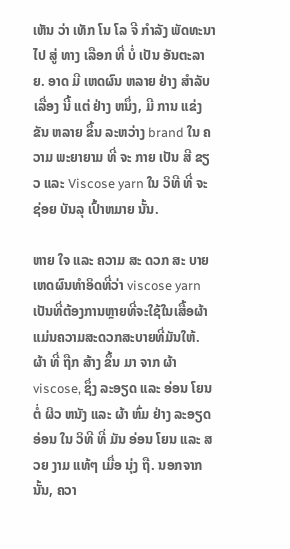ເຫັນ ວ່າ ເທັກ ໂນ ໂລ ຈີ ກໍາລັງ ພັດທະນາ ໄປ ສູ່ ທາງ ເລືອກ ທີ່ ບໍ່ ເປັນ ອັນຕະລາຍ. ອາດ ມີ ເຫດຜົນ ຫລາຍ ຢ່າງ ສໍາລັບ ເລື່ອງ ນີ້ ແຕ່ ຢ່າງ ຫນຶ່ງ, ມີ ການ ແຂ່ງຂັນ ຫລາຍ ຂຶ້ນ ລະຫວ່າງ brand ໃນ ຄວາມ ພະຍາຍາມ ທີ່ ຈະ ກາຍ ເປັນ ສີ ຂຽວ ແລະ Viscose yarn ໃນ ວິທີ ທີ່ ຈະ ຊ່ອຍ ບັນລຸ ເປົ້າຫມາຍ ນັ້ນ.

ຫາຍ ໃຈ ແລະ ຄວາມ ສະ ດວກ ສະ ບາຍ
ເຫດຜົນທໍາອິດທີ່ວ່າ viscose yarn ເປັນທີ່ຕ້ອງການຫຼາຍທີ່ຈະໃຊ້ໃນເສື້ອຜ້າແມ່ນຄວາມສະດວກສະບາຍທີ່ມັນໃຫ້. ຜ້າ ທີ່ ຖືກ ສ້າງ ຂຶ້ນ ມາ ຈາກ ຜ້າ viscose, ຊຶ່ງ ລະອຽດ ແລະ ອ່ອນ ໂຍນ ຕໍ່ ຜິວ ຫນັງ ແລະ ຜ້າ ຫົ່ມ ຢ່າງ ລະອຽດ ອ່ອນ ໃນ ວິທີ ທີ່ ມັນ ອ່ອນ ໂຍນ ແລະ ສວຍ ງາມ ແທ້ໆ ເມື່ອ ນຸ່ງ ຖື. ນອກຈາກນັ້ນ, ຄວາ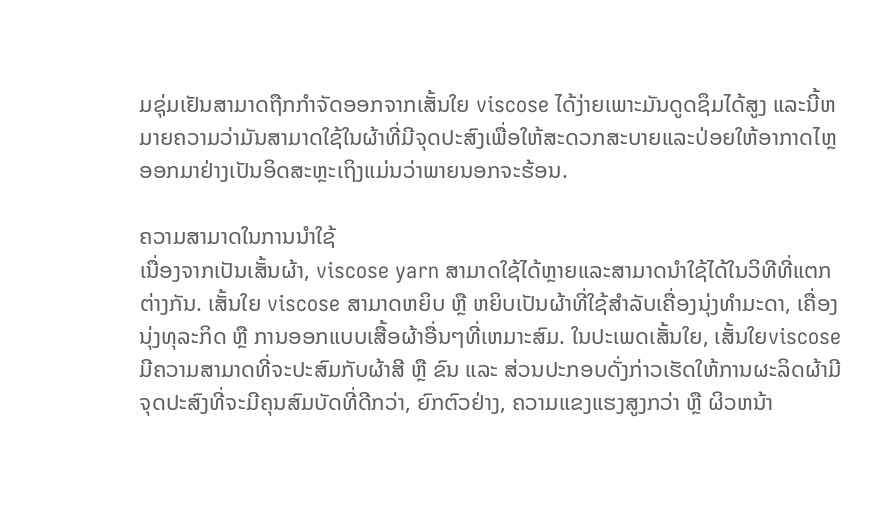ມຊຸ່ມເຢັນສາມາດຖືກກໍາຈັດອອກຈາກເສັ້ນໃຍ viscose ໄດ້ງ່າຍເພາະມັນດູດຊຶມໄດ້ສູງ ແລະນີ້ຫມາຍຄວາມວ່າມັນສາມາດໃຊ້ໃນຜ້າທີ່ມີຈຸດປະສົງເພື່ອໃຫ້ສະດວກສະບາຍແລະປ່ອຍໃຫ້ອາກາດໄຫຼອອກມາຢ່າງເປັນອິດສະຫຼະເຖິງແມ່ນວ່າພາຍນອກຈະຮ້ອນ.

ຄວາມສາມາດໃນການນໍາໃຊ້
ເນື່ອງຈາກເປັນເສັ້ນຜ້າ, viscose yarn ສາມາດໃຊ້ໄດ້ຫຼາຍແລະສາມາດນໍາໃຊ້ໄດ້ໃນວິທີທີ່ແຕກຕ່າງກັນ. ເສັ້ນໃຍ viscose ສາມາດຫຍິບ ຫຼື ຫຍິບເປັນຜ້າທີ່ໃຊ້ສໍາລັບເຄື່ອງນຸ່ງທໍາມະດາ, ເຄື່ອງນຸ່ງທຸລະກິດ ຫຼື ການອອກແບບເສື້ອຜ້າອື່ນໆທີ່ເຫມາະສົມ. ໃນປະເພດເສັ້ນໃຍ, ເສັ້ນໃຍviscose ມີຄວາມສາມາດທີ່ຈະປະສົມກັບຜ້າສີ ຫຼື ຂົນ ແລະ ສ່ວນປະກອບດັ່ງກ່າວເຮັດໃຫ້ການຜະລິດຜ້າມີຈຸດປະສົງທີ່ຈະມີຄຸນສົມບັດທີ່ດີກວ່າ, ຍົກຕົວຢ່າງ, ຄວາມແຂງແຮງສູງກວ່າ ຫຼື ຜິວຫນ້າ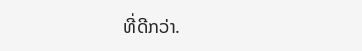ທີ່ດີກວ່າ.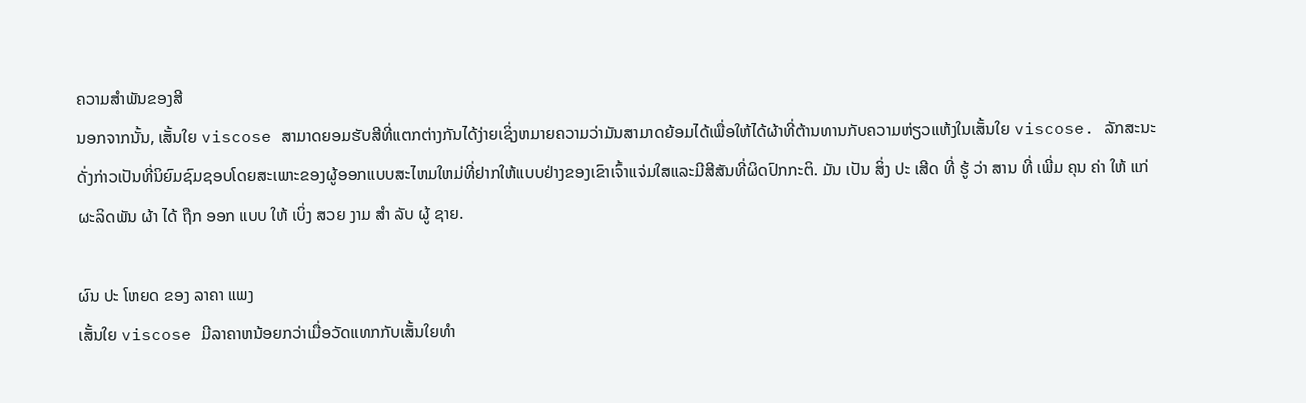ຄວາມສໍາພັນຂອງສີ
ນອກຈາກນັ້ນ, ເສັ້ນໃຍ viscose ສາມາດຍອມຮັບສີທີ່ແຕກຕ່າງກັນໄດ້ງ່າຍເຊິ່ງຫມາຍຄວາມວ່າມັນສາມາດຍ້ອມໄດ້ເພື່ອໃຫ້ໄດ້ຜ້າທີ່ຕ້ານທານກັບຄວາມຫ່ຽວແຫ້ງໃນເສັ້ນໃຍ viscose. ລັກສະນະດັ່ງກ່າວເປັນທີ່ນິຍົມຊົມຊອບໂດຍສະເພາະຂອງຜູ້ອອກແບບສະໄຫມໃຫມ່ທີ່ຢາກໃຫ້ແບບຢ່າງຂອງເຂົາເຈົ້າແຈ່ມໃສແລະມີສີສັນທີ່ຜິດປົກກະຕິ. ມັນ ເປັນ ສິ່ງ ປະ ເສີດ ທີ່ ຮູ້ ວ່າ ສານ ທີ່ ເພີ່ມ ຄຸນ ຄ່າ ໃຫ້ ແກ່ ຜະລິດພັນ ຜ້າ ໄດ້ ຖືກ ອອກ ແບບ ໃຫ້ ເບິ່ງ ສວຍ ງາມ ສໍາ ລັບ ຜູ້ ຊາຍ.

ຜົນ ປະ ໂຫຍດ ຂອງ ລາຄາ ແພງ
ເສັ້ນໃຍ viscose ມີລາຄາຫນ້ອຍກວ່າເມື່ອວັດແທກກັບເສັ້ນໃຍທໍາ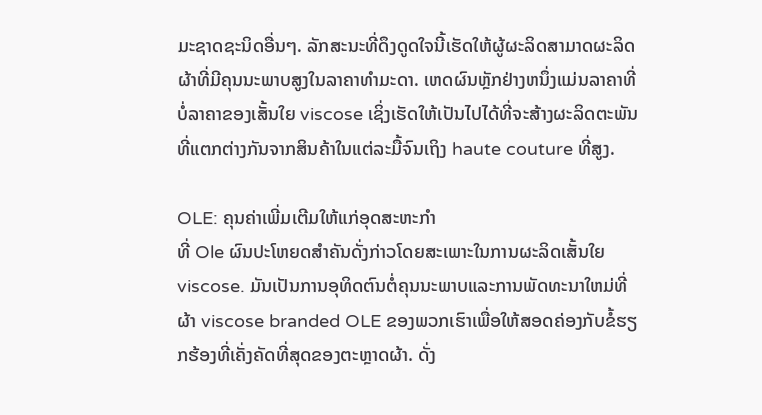ມະຊາດຊະນິດອື່ນໆ. ລັກສະນະທີ່ດຶງດູດໃຈນີ້ເຮັດໃຫ້ຜູ້ຜະລິດສາມາດຜະລິດຜ້າທີ່ມີຄຸນນະພາບສູງໃນລາຄາທໍາມະດາ. ເຫດຜົນຫຼັກຢ່າງຫນຶ່ງແມ່ນລາຄາທີ່ບໍ່ລາຄາຂອງເສັ້ນໃຍ viscose ເຊິ່ງເຮັດໃຫ້ເປັນໄປໄດ້ທີ່ຈະສ້າງຜະລິດຕະພັນທີ່ແຕກຕ່າງກັນຈາກສິນຄ້າໃນແຕ່ລະມື້ຈົນເຖິງ haute couture ທີ່ສູງ.

OLE: ຄຸນຄ່າເພີ່ມເຕີມໃຫ້ແກ່ອຸດສະຫະກໍາ
ທີ່ Ole ຜົນປະໂຫຍດສໍາຄັນດັ່ງກ່າວໂດຍສະເພາະໃນການຜະລິດເສັ້ນໃຍviscose. ມັນເປັນການອຸທິດຕົນຕໍ່ຄຸນນະພາບແລະການພັດທະນາໃຫມ່ທີ່ຜ້າ viscose branded OLE ຂອງພວກເຮົາເພື່ອໃຫ້ສອດຄ່ອງກັບຂໍ້ຮຽກຮ້ອງທີ່ເຄັ່ງຄັດທີ່ສຸດຂອງຕະຫຼາດຜ້າ. ດັ່ງ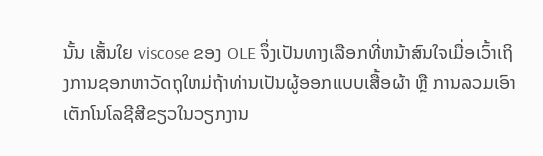ນັ້ນ ເສັ້ນໃຍ viscose ຂອງ OLE ຈຶ່ງເປັນທາງເລືອກທີ່ຫນ້າສົນໃຈເມື່ອເວົ້າເຖິງການຊອກຫາວັດຖຸໃຫມ່ຖ້າທ່ານເປັນຜູ້ອອກແບບເສື້ອຜ້າ ຫຼື ການລວມເອົາເຕັກໂນໂລຊີສີຂຽວໃນວຽກງານ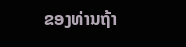ຂອງທ່ານຖ້າ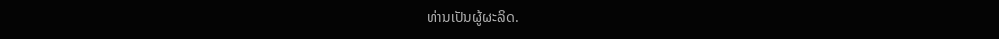ທ່ານເປັນຜູ້ຜະລິດ.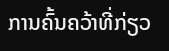ການຄົ້ນຄວ້າທີ່ກ່ຽວ